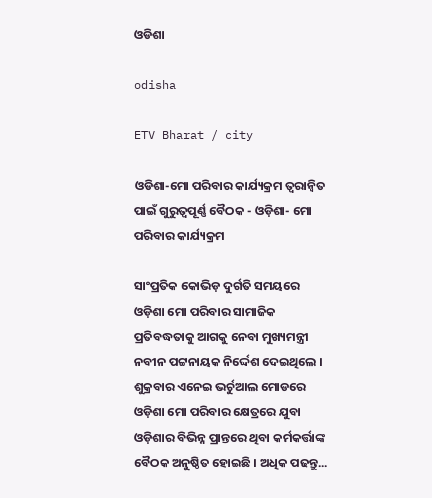ଓଡିଶା

odisha

ETV Bharat / city

ଓଡିଶା-ମୋ ପରିବାର କାର୍ଯ୍ୟକ୍ରମ ତ୍ବରାନ୍ବିତ ପାଇଁ ଗୁରୁତ୍ୱପୂର୍ଣ୍ଣ ବୈଠକ - ଓଡ଼ିଶା- ମୋ ପରିବାର କାର୍ଯ୍ୟକ୍ରମ

ସାଂପ୍ରତିକ କୋଭିଡ଼ ଦୁର୍ଗତି ସମୟରେ ଓଡ଼ିଶା ମୋ ପରିବାର ସାମାଜିକ ପ୍ରତିବଦ୍ଧତାକୁ ଆଗକୁ ନେବା ମୁଖ୍ୟମନ୍ତ୍ରୀ ନବୀନ ପଟ୍ଟନାୟକ ନିର୍ଦ୍ଦେଶ ଦେଇଥିଲେ । ଶୁକ୍ରବାର ଏନେଇ ଭର୍ଚୁଆଲ ମୋଡରେ ଓଡ଼ିଶା ମୋ ପରିବାର କ୍ଷେତ୍ରରେ ଯୁବା ଓଡ଼ିଶାର ବିଭିନ୍ନ ପ୍ରାନ୍ତରେ ଥିବା କର୍ମକର୍ତ୍ତାଙ୍କ ବୈଠକ ଅନୁଷ୍ଠିତ ହୋଇଛି । ଅଧିକ ପଢନ୍ତୁ...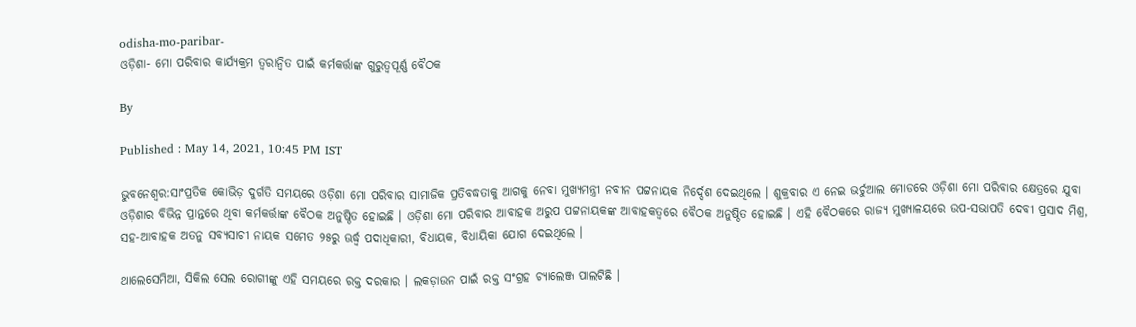odisha-mo-paribar-
ଓଡ଼ିଶା- ମୋ ପରିବାର କାର୍ଯ୍ୟକ୍ରମ ତ୍ବରାନ୍ବିତ ପାଇଁ କର୍ମକର୍ତ୍ତାଙ୍କ ଗୁରୁତ୍ୱପୂର୍ଣ୍ଣ ବୈଠକ

By

Published : May 14, 2021, 10:45 PM IST

ଭୁବନେଶ୍ବର:ସାଂପ୍ରତିକ କୋଭିଡ଼ ଦୁର୍ଗତି ସମୟରେ ଓଡ଼ିଶା ମୋ ପରିବାର ସାମାଜିକ ପ୍ରତିବଦ୍ଧତାକୁ ଆଗକୁ ନେବା ମୁଖ୍ୟମନ୍ତ୍ରୀ ନବୀନ ପଟ୍ଟନାୟକ ନିର୍ଦ୍ଦେଶ ଦେଇଥିଲେ । ଶୁକ୍ରବାର ଏ ନେଇ ଭର୍ଚୁଆଲ ମୋଡରେ ଓଡ଼ିଶା ମୋ ପରିବାର କ୍ଷେତ୍ରରେ ଯୁବା ଓଡ଼ିଶାର ବିଭିନ୍ନ ପ୍ରାନ୍ତରେ ଥିବା କର୍ମକର୍ତ୍ତାଙ୍କ ବୈଠକ ଅନୁଷ୍ଠିତ ହୋଇଛି । ଓଡ଼ିଶା ମୋ ପରିବାର ଆବାହକ ଅରୁପ ପଟ୍ଟନାୟକଙ୍କ ଆବାହକତ୍ବରେ ବୈଠକ ଅନୁଷ୍ଠିତ ହୋଇଛି । ଏହି ବୈଠକରେ ରାଜ୍ୟ ମୁଖ୍ୟାଳୟରେ ଉପ-ସଭାପତି ଦେବୀ ପ୍ରସାଦ ମିଶ୍ର, ସହ-ଆବାହକ ଅତନୁ ସବ୍ୟସାଚୀ ନାୟକ ସମେତ ୨୫ରୁ ଊର୍ଦ୍ଧ୍ବ ପଦାଧିକାରୀ, ବିଧାୟକ, ବିଧାୟିକା ଯୋଗ ଦେଇଥିଲେ ।

ଥାଲେସେମିଆ, ସିକିଲ ସେଲ ରୋଗୀଙ୍କୁ ଏହି ସମୟରେ ରକ୍ତ ଦରକାର । ଲକଡ଼ାଉନ ପାଇଁ ରକ୍ତ ସଂଗ୍ରହ ଚ୍ୟାଲେଞ୍ଜ ପାଲଟିଛି ।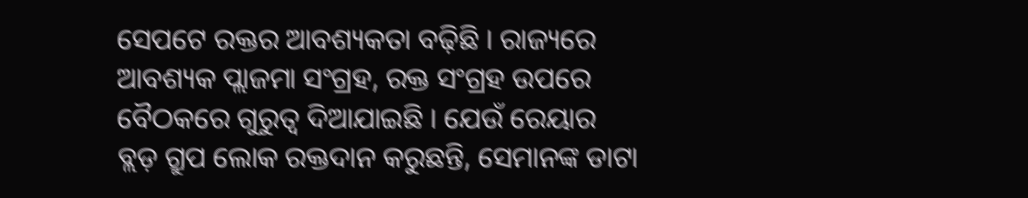ସେପଟେ ରକ୍ତର ଆବଶ୍ୟକତା ବଢ଼ିଛି । ରାଜ୍ୟରେ ଆବଶ୍ୟକ ପ୍ଲାଜମା ସଂଗ୍ରହ, ରକ୍ତ ସଂଗ୍ରହ ଉପରେ ବୈଠକରେ ଗୁରୁତ୍ୱ ଦିଆଯାଇଛି । ଯେଉଁ ରେୟାର ବ୍ଲଡ଼ ଗ୍ରୁପ ଲୋକ ରକ୍ତଦାନ କରୁଛନ୍ତି, ସେମାନଙ୍କ ଡାଟା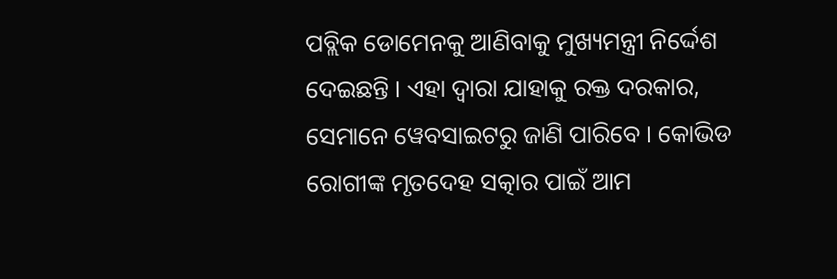ପବ୍ଲିକ ଡୋମେନକୁ ଆଣିବାକୁ ମୁଖ୍ୟମନ୍ତ୍ରୀ ନିର୍ଦ୍ଦେଶ ଦେଇଛନ୍ତି । ଏହା ଦ୍ୱାରା ଯାହାକୁ ରକ୍ତ ଦରକାର, ସେମାନେ ୱେବସାଇଟରୁ ଜାଣି ପାରିବେ । କୋଭିଡ ରୋଗୀଙ୍କ ମୃତଦେହ ସତ୍କାର ପାଇଁ ଆମ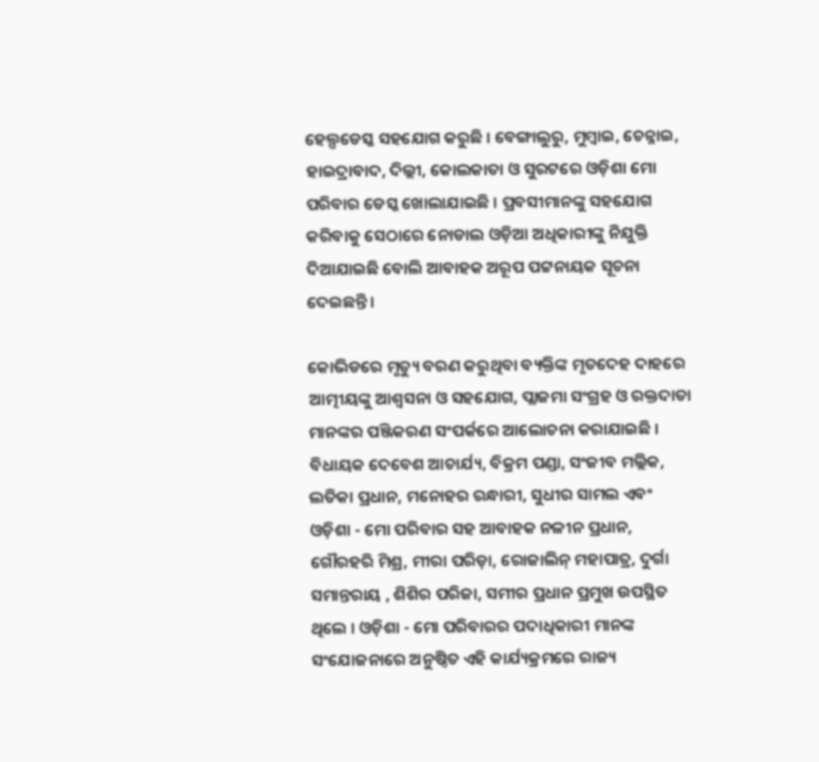ହେଲ୍ପଡେସ୍କ ସହଯୋଗ କରୁଛି । ବେଙ୍ଗାଲୁରୁ, ମୁମ୍ବାଇ, ଚେନ୍ନାଇ, ହାଇଦ୍ରାବାଦ, ଦିଲ୍ଲୀ, କୋଲକାତା ଓ ସୁରଟରେ ଓଡ଼ିଶା ମୋ ପରିବାର ଡେସ୍କ ଖୋଲାଯାଇଛି । ପ୍ରବସୀମାନଙ୍କୁ ସହଯୋଗ କରିବାକୁ ସେଠାରେ ନୋଡାଲ ଓଡ଼ିଆ ଅଧିକାରୀଙ୍କୁ ନିଯୁକ୍ତି ଦିଆଯାଇଛି ବୋଲି ଆବାହକ ଅରୂପ ପଟ୍ଟନାୟକ ସୂଚନା ଦେଇଛନ୍ତି ।

କୋଭିଡରେ ମୃତ୍ୟୁ ବରଣ କରୁଥିବା ବ୍ୟକ୍ତିଙ୍କ ମୃତଦେହ ଦାହରେ ଆତ୍ମୀୟଙ୍କୁ ଆଶ୍ବସନା ଓ ସହଯୋଗ, ପ୍ଲାଜମା ସଂଗ୍ରହ ଓ ରକ୍ତଦାତା ମାନଙ୍କର ପଞ୍ଜିକରଣ ସଂପର୍କରେ ଆଲୋଚନା କରାଯାଇଛି । ବିଧାୟକ ଦେବେଶ ଆଚାର୍ଯ୍ୟ, ବିକ୍ରମ ପଣ୍ଡା, ସଂଜୀବ ମଲ୍ଲିକ, ଲତିକା ପ୍ରଧାନ, ମନୋହର ରନ୍ଧାରୀ, ସୁଧୀର ସାମଲ ଏବଂ ଓଡ଼ିଶା - ମୋ ପରିବାର ସହ ଆବାହକ ନଳୀନ ପ୍ରଧାନ, ଗୌରହରି ମିଶ୍ର, ମୀରା ପରିଡ଼ା, ରୋଜାଲିନ୍ ମହାପାତ୍ର, ଦୁର୍ଗା ସମାନ୍ତରାୟ , ଶିଶିର ପରିଜା, ସମୀର ପ୍ରଧାନ ପ୍ରମୁଖ ଉପସ୍ଥିତ ଥିଲେ । ଓଡ଼ିଶା - ମୋ ପରିବାରର ପଦାଧିକାରୀ ମାନଙ୍କ ସଂଯୋଜନାରେ ଅନୁଷ୍ଠିତ ଏହି କାର୍ଯ୍ୟକ୍ରମରେ ରାଜ୍ୟ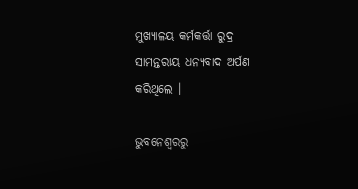ମୁଖ୍ୟାଳୟ କର୍ମକର୍ତ୍ତା ରୁଦ୍ର ସାମନ୍ତରାୟ ଧନ୍ୟବାଦ ଅର୍ପଣ କରିଥିଲେ ।

ଭୁବନେଶ୍ବରରୁ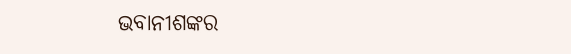ଭବାନୀଶଙ୍କର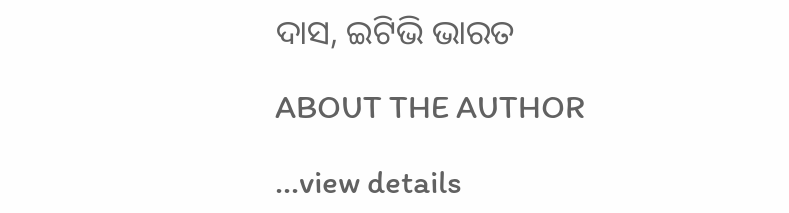ଦାସ, ଇଟିଭି ଭାରତ

ABOUT THE AUTHOR

...view details